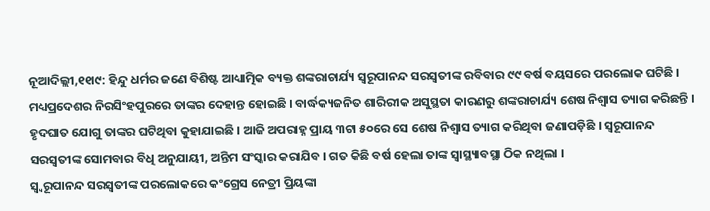ନୂଆଦିଲ୍ଲୀ,୧୧ା୯: ହିନ୍ଦୁ ଧର୍ମର ଜଣେ ବିଶିଷ୍ଟ ଆଧ୍ୟାତ୍ମିକ ବ୍ୟକ୍ତ ଶଙ୍କରାଚାର୍ଯ୍ୟ ସ୍ୱରୂପାନନ୍ଦ ସରସ୍ୱତୀଙ୍କ ରବିବାର ୯୯ ବର୍ଷ ବୟସରେ ପରଲୋକ ଘଟିଛି । ମଧ୍ୟପ୍ରଦେଶର ନିରସିଂହପୁରରେ ତାଙ୍କର ଦେହାନ୍ତ ହୋଇଛି । ବାର୍ଦ୍ଧକ୍ୟଜନିତ ଶାରିରୀକ ଅସୁସ୍ଥତା କାରଣରୁ ଶଙ୍କରାଚାର୍ଯ୍ୟ ଶେଷ ନିଶ୍ୱାସ ତ୍ୟାଗ କରିଛନ୍ତି । ହୃଦଘାତ ଯୋଗୁ ତାଙ୍କର ଘଟିଥିବା କୁହାଯାଇଛି । ଆଜି ଅପରାହ୍ନ ପ୍ରାୟ ୩ଟା ୫୦ରେ ସେ ଶେଷ ନିଶ୍ୱାସ ତ୍ୟାଗ କରିଥିବା ଜଣାପଡ଼ିଛି । ସ୍ୱରୂପାନନ୍ଦ ସରସ୍ୱତୀଙ୍କ ସୋମବାର ବିଧି ଅନୁଯାୟୀ, ଅନ୍ତିମ ସଂସ୍କାର କରାଯିବ । ଗତ କିଛି ବର୍ଷ ହେଲା ତାଙ୍କ ସ୍ୱାସ୍ଥ୍ୟାବସ୍ଥା ଠିକ ନଥିଲା ।
ସ୍ୱ୍ୱରୂପାନନ୍ଦ ସରସ୍ୱତୀଙ୍କ ପରଲୋକରେ କଂଗ୍ରେସ ନେତ୍ରୀ ପ୍ରିୟଙ୍କା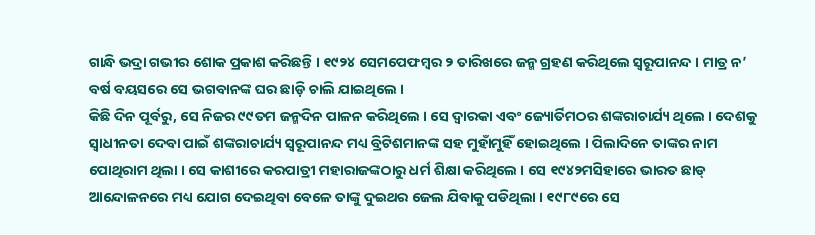ଗାନ୍ଧି ଭଦ୍ରା ଗଭୀର ଶୋକ ପ୍ରକାଶ କରିଛନ୍ତି । ୧୯୨୪ ସେମପେଫମ୍ବର ୨ ତାରିଖରେ ଜନ୍ମ ଗ୍ରହଣ କରିଥିଲେ ସ୍ୱରୂପାନନ୍ଦ । ମାତ୍ର ନ’ ବର୍ଷ ବୟସରେ ସେ ଭଗବାନଙ୍କ ଘର ଛାଡ଼ି ଚାଲି ଯାଇଥିଲେ ।
କିଛି ଦିନ ପୂର୍ବରୁ, ସେ ନିଜର ୯୯ତମ ଜନ୍ମଦିନ ପାଳନ କରିଥିଲେ । ସେ ଦ୍ୱାରକା ଏବଂ ଜ୍ୟୋର୍ତିମଠର ଶଙ୍କରାଚାର୍ଯ୍ୟ ଥିଲେ । ଦେଶକୁ ସ୍ୱାଧୀନତା ଦେବା ପାଇଁ ଶଙ୍କରାଚାର୍ଯ୍ୟ ସ୍ୱରୂପାନନ୍ଦ ମଧ୍ୟ ବ୍ରିଟିଶମାନଙ୍କ ସହ ମୁହାଁମୁହିଁ ହୋଇଥିଲେ । ପିଲାଦିନେ ତାଙ୍କର ନାମ ପୋଥିରାମ ଥିଲା । ସେ କାଶୀରେ କରପାତ୍ରୀ ମହାରାଜଙ୍କଠାରୁ ଧର୍ମ ଶିକ୍ଷା କରିଥିଲେ । ସେ ୧୯୪୨ମସିହାରେ ଭାରତ ଛାଡ୍ ଆନ୍ଦୋଳନରେ ମଧ୍ୟ ଯୋଗ ଦେଇଥିବା ବେଳେ ତାଙ୍କୁ ଦୁଇଥର ଜେଲ ଯିବାକୁ ପଡିଥିଲା । ୧୯୮୯ରେ ସେ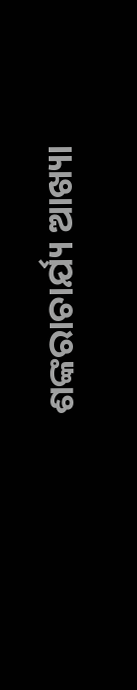ଶଙ୍କରାଚାର୍ଯ୍ୟ ଆଖ୍ୟା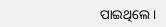ପାଇଥିଲେ ।